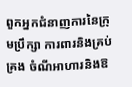ពួកអ្នកជំនាញការនៃក្រុមប្រឹក្សា ការពារនិងគ្រប់គ្រង ចំណីអាហារនិងឱ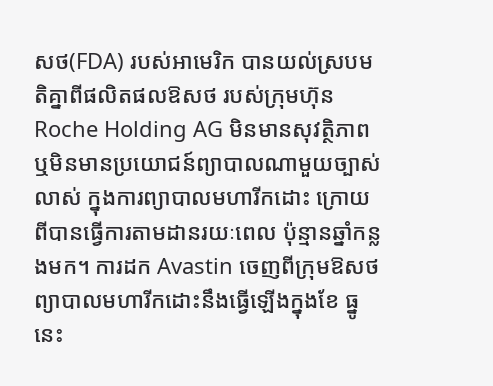សថ(FDA) របស់អាមេរិក បានយល់ស្របមតិគ្នាពីផលិតផលឱសថ របស់ក្រុមហ៊ុន Roche Holding AG មិនមានសុវត្ថិភាព ឬមិនមានប្រយោជន៍ព្យាបាលណាមួយច្បាស់លាស់ ក្នុងការព្យាបាលមហារីកដោះ ក្រោយពីបានធ្វើការតាមដានរយៈពេល ប៉ុន្មានឆ្នាំកន្លងមក។ ការដក Avastin ចេញពីក្រុមឱសថព្យាបាលមហារីកដោះនឹងធ្វើឡើងក្នុងខែ ធ្នូនេះ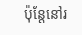ប៉ុន្តែនៅរ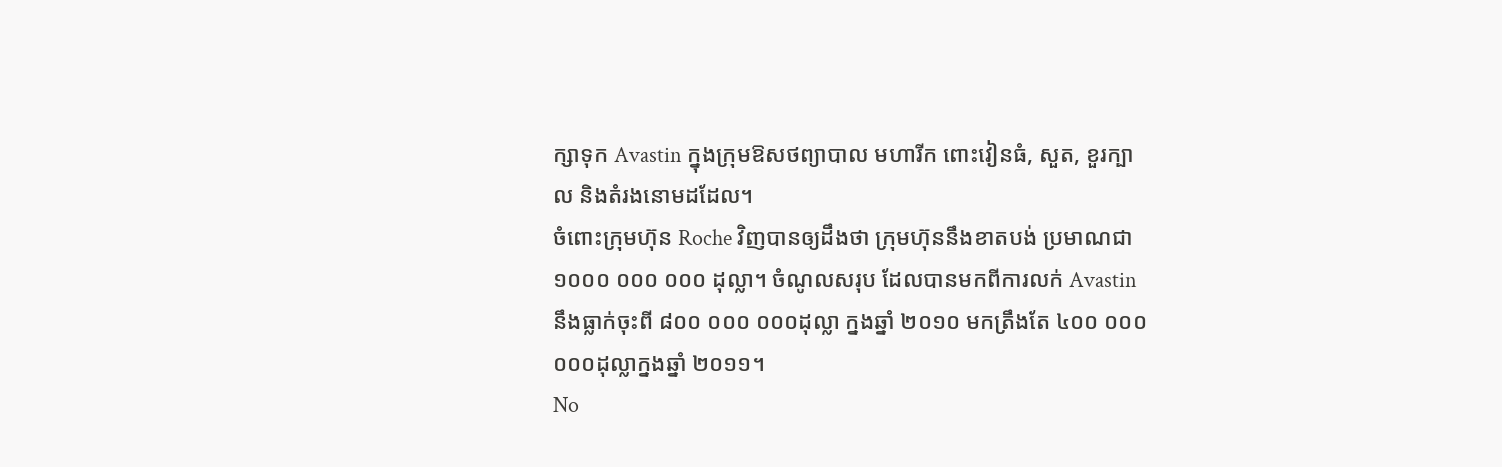ក្សាទុក Avastin ក្នុងក្រុមឱសថព្យាបាល មហារីក ពោះវៀនធំ, សួត, ខួរក្បាល និងតំរងនោមដដែល។
ចំពោះក្រុមហ៊ុន Roche វិញបានឲ្យដឹងថា ក្រុមហ៊ុននឹងខាតបង់ ប្រមាណជា ១០០០ ០០០ ០០០ ដុល្លា។ ចំណូលសរុប ដែលបានមកពីការលក់ Avastin នឹងធ្លាក់ចុះពី ៨០០ ០០០ ០០០ដុល្លា ក្នងឆ្នាំ ២០១០ មកត្រឹងតែ ៤០០ ០០០ ០០០ដុល្លាក្នងឆ្នាំ ២០១១។
No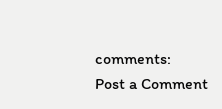comments:
Post a Comment